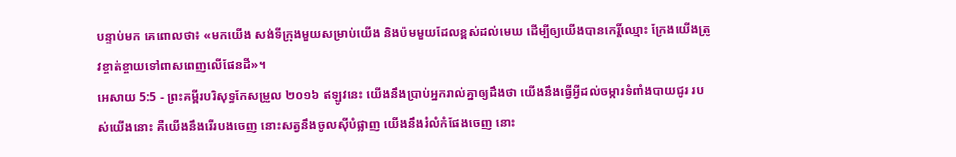បន្ទាប់មក គេពោលថា៖ «មកយើង សង់ទីក្រុងមួយសម្រាប់យើង និងប៉មមួយដែលខ្ពស់ដល់មេឃ ដើម្បីឲ្យយើងបានកេរ្តិ៍ឈ្មោះ ក្រែងយើងត្រូវខ្ចាត់ខ្ចាយទៅពាសពេញលើផែនដី»។
អេសាយ 5:5 - ព្រះគម្ពីរបរិសុទ្ធកែសម្រួល ២០១៦ ឥឡូវនេះ យើងនឹងប្រាប់អ្នករាល់គ្នាឲ្យដឹងថា យើងនឹងធ្វើអ្វីដល់ចម្ការទំពាំងបាយជូរ របស់យើងនោះ គឺយើងនឹងរើរបងចេញ នោះសត្វនឹងចូលស៊ីបំផ្លាញ យើងនឹងរំលំកំផែងចេញ នោះ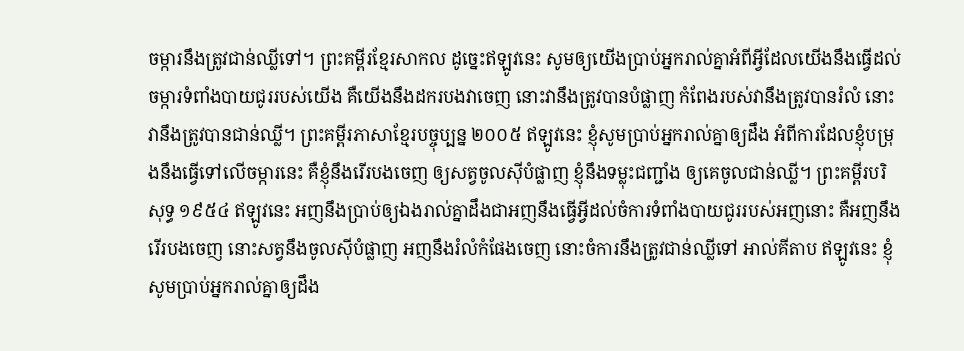ចម្ការនឹងត្រូវជាន់ឈ្លីទៅ។ ព្រះគម្ពីរខ្មែរសាកល ដូច្នេះឥឡូវនេះ សូមឲ្យយើងប្រាប់អ្នករាល់គ្នាអំពីអ្វីដែលយើងនឹងធ្វើដល់ចម្ការទំពាំងបាយជូររបស់យើង គឺយើងនឹងដករបងវាចេញ នោះវានឹងត្រូវបានបំផ្លាញ កំពែងរបស់វានឹងត្រូវបានរំលំ នោះវានឹងត្រូវបានជាន់ឈ្លី។ ព្រះគម្ពីរភាសាខ្មែរបច្ចុប្បន្ន ២០០៥ ឥឡូវនេះ ខ្ញុំសូមប្រាប់អ្នករាល់គ្នាឲ្យដឹង អំពីការដែលខ្ញុំបម្រុងនឹងធ្វើទៅលើចម្ការនេះ គឺខ្ញុំនឹងរើរបងចេញ ឲ្យសត្វចូលស៊ីបំផ្លាញ ខ្ញុំនឹងទម្លុះជញ្ជាំង ឲ្យគេចូលជាន់ឈ្លី។ ព្រះគម្ពីរបរិសុទ្ធ ១៩៥៤ ឥឡូវនេះ អញនឹងប្រាប់ឲ្យឯងរាល់គ្នាដឹងជាអញនឹងធ្វើអ្វីដល់ចំការទំពាំងបាយជូររបស់អញនោះ គឺអញនឹងរើរបងចេញ នោះសត្វនឹងចូលស៊ីបំផ្លាញ អញនឹងរំលំកំផែងចេញ នោះចំការនឹងត្រូវជាន់ឈ្លីទៅ អាល់គីតាប ឥឡូវនេះ ខ្ញុំសូមប្រាប់អ្នករាល់គ្នាឲ្យដឹង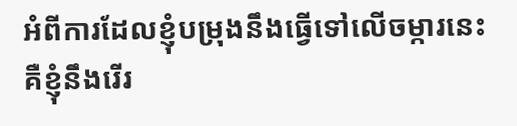អំពីការដែលខ្ញុំបម្រុងនឹងធ្វើទៅលើចម្ការនេះ គឺខ្ញុំនឹងរើរ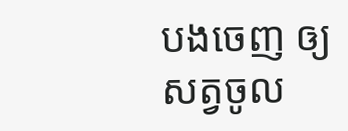បងចេញ ឲ្យសត្វចូល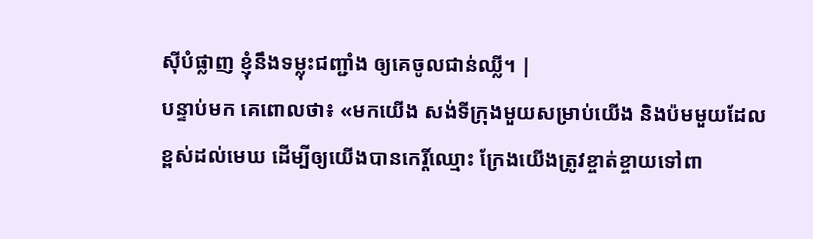ស៊ីបំផ្លាញ ខ្ញុំនឹងទម្លុះជញ្ជាំង ឲ្យគេចូលជាន់ឈ្លី។ |
បន្ទាប់មក គេពោលថា៖ «មកយើង សង់ទីក្រុងមួយសម្រាប់យើង និងប៉មមួយដែលខ្ពស់ដល់មេឃ ដើម្បីឲ្យយើងបានកេរ្តិ៍ឈ្មោះ ក្រែងយើងត្រូវខ្ចាត់ខ្ចាយទៅពា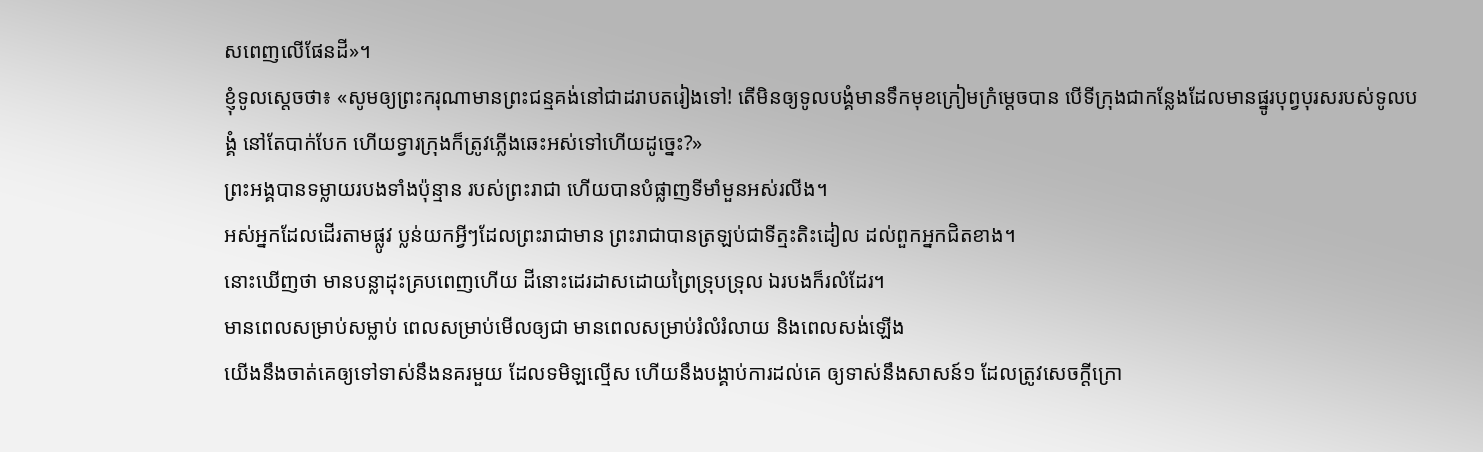សពេញលើផែនដី»។
ខ្ញុំទូលស្តេចថា៖ «សូមឲ្យព្រះករុណាមានព្រះជន្មគង់នៅជាដរាបតរៀងទៅ! តើមិនឲ្យទូលបង្គំមានទឹកមុខក្រៀមក្រំម្ដេចបាន បើទីក្រុងជាកន្លែងដែលមានផ្នូរបុព្វបុរសរបស់ទូលបង្គំ នៅតែបាក់បែក ហើយទ្វារក្រុងក៏ត្រូវភ្លើងឆេះអស់ទៅហើយដូច្នេះ?»
ព្រះអង្គបានទម្លាយរបងទាំងប៉ុន្មាន របស់ព្រះរាជា ហើយបានបំផ្លាញទីមាំមួនអស់រលីង។
អស់អ្នកដែលដើរតាមផ្លូវ ប្លន់យកអ្វីៗដែលព្រះរាជាមាន ព្រះរាជាបានត្រឡប់ជាទីត្មះតិះដៀល ដល់ពួកអ្នកជិតខាង។
នោះឃើញថា មានបន្លាដុះគ្របពេញហើយ ដីនោះដេរដាសដោយព្រៃទ្រុបទ្រុល ឯរបងក៏រលំដែរ។
មានពេលសម្រាប់សម្លាប់ ពេលសម្រាប់មើលឲ្យជា មានពេលសម្រាប់រំលំរំលាយ និងពេលសង់ឡើង
យើងនឹងចាត់គេឲ្យទៅទាស់នឹងនគរមួយ ដែលទមិឡល្មើស ហើយនឹងបង្គាប់ការដល់គេ ឲ្យទាស់នឹងសាសន៍១ ដែលត្រូវសេចក្ដីក្រោ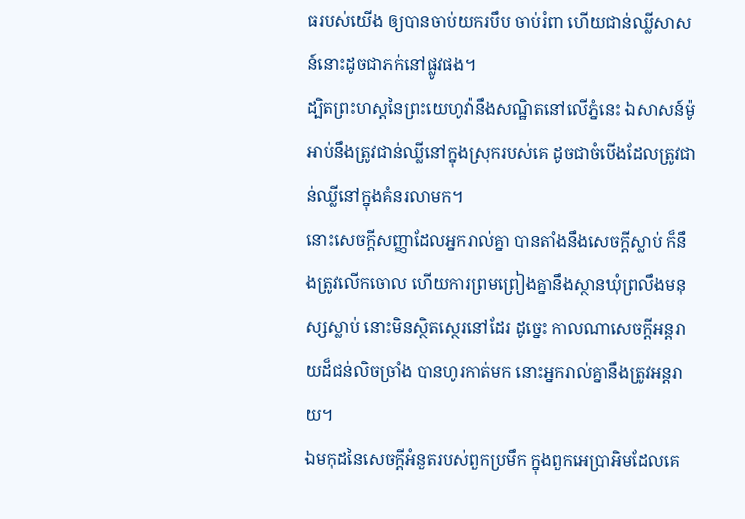ធរបស់យើង ឲ្យបានចាប់យករបឹប ចាប់រំពា ហើយជាន់ឈ្លីសាសន៍នោះដូចជាភក់នៅផ្លូវផង។
ដ្បិតព្រះហស្តនៃព្រះយេហូវ៉ានឹងសណ្ឋិតនៅលើភ្នំនេះ ឯសាសន៍ម៉ូអាប់នឹងត្រូវជាន់ឈ្លីនៅក្នុងស្រុករបស់គេ ដូចជាចំបើងដែលត្រូវជាន់ឈ្លីនៅក្នុងគំនរលាមក។
នោះសេចក្ដីសញ្ញាដែលអ្នករាល់គ្នា បានតាំងនឹងសេចក្ដីស្លាប់ ក៏នឹងត្រូវលើកចោល ហើយការព្រមព្រៀងគ្នានឹងស្ថានឃុំព្រលឹងមនុស្សស្លាប់ នោះមិនស្ថិតស្ថេរនៅដែរ ដូច្នេះ កាលណាសេចក្ដីអន្តរាយដ៏ជន់លិចច្រាំង បានហូរកាត់មក នោះអ្នករាល់គ្នានឹងត្រូវអន្តរាយ។
ឯមកុដនៃសេចក្ដីអំនួតរបស់ពួកប្រមឹក ក្នុងពួកអេប្រាអិមដែលគេ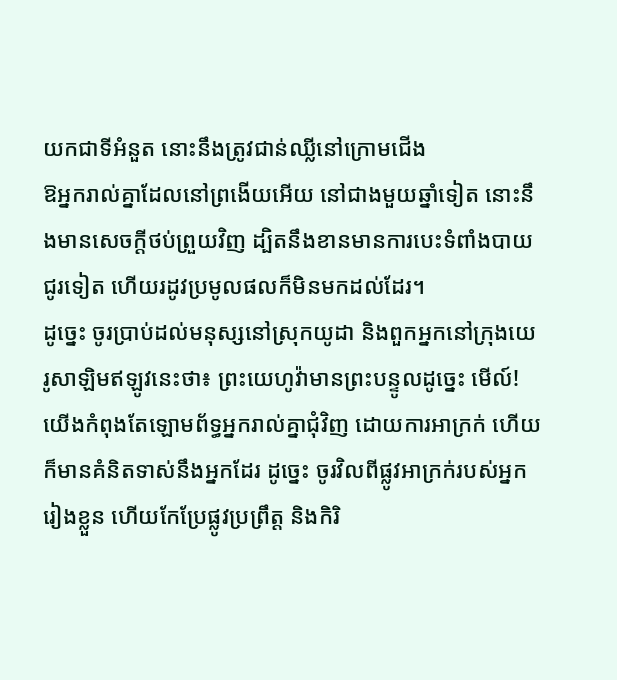យកជាទីអំនួត នោះនឹងត្រូវជាន់ឈ្លីនៅក្រោមជើង
ឱអ្នករាល់គ្នាដែលនៅព្រងើយអើយ នៅជាងមួយឆ្នាំទៀត នោះនឹងមានសេចក្ដីថប់ព្រួយវិញ ដ្បិតនឹងខានមានការបេះទំពាំងបាយជូរទៀត ហើយរដូវប្រមូលផលក៏មិនមកដល់ដែរ។
ដូច្នេះ ចូរប្រាប់ដល់មនុស្សនៅស្រុកយូដា និងពួកអ្នកនៅក្រុងយេរូសាឡិមឥឡូវនេះថា៖ ព្រះយេហូវ៉ាមានព្រះបន្ទូលដូច្នេះ មើល៍! យើងកំពុងតែឡោមព័ទ្ធអ្នករាល់គ្នាជុំវិញ ដោយការអាក្រក់ ហើយក៏មានគំនិតទាស់នឹងអ្នកដែរ ដូច្នេះ ចូរវិលពីផ្លូវអាក្រក់របស់អ្នករៀងខ្លួន ហើយកែប្រែផ្លូវប្រព្រឹត្ត និងកិរិ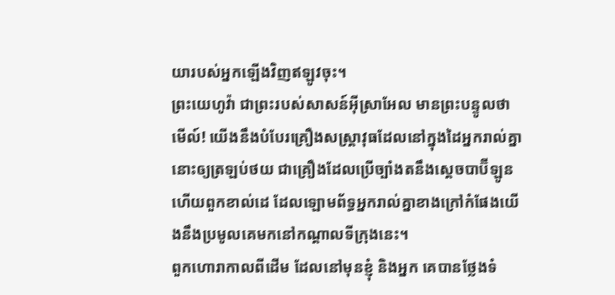យារបស់អ្នកឡើងវិញឥឡូវចុះ។
ព្រះយេហូវ៉ា ជាព្រះរបស់សាសន៍អ៊ីស្រាអែល មានព្រះបន្ទូលថា មើល៍! យើងនឹងបំបែរគ្រឿងសស្ត្រាវុធដែលនៅក្នុងដៃអ្នករាល់គ្នានោះឲ្យត្រឡប់ថយ ជាគ្រឿងដែលប្រើច្បាំងតនឹងស្តេចបាប៊ីឡូន ហើយពួកខាល់ដេ ដែលឡោមព័ទ្ធអ្នករាល់គ្នាខាងក្រៅកំផែងយើងនឹងប្រមូលគេមកនៅកណ្ដាលទីក្រុងនេះ។
ពួកហោរាកាលពីដើម ដែលនៅមុនខ្ញុំ និងអ្នក គេបានថ្លែងទំ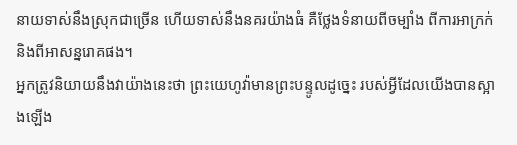នាយទាស់នឹងស្រុកជាច្រើន ហើយទាស់នឹងនគរយ៉ាងធំ គឺថ្លែងទំនាយពីចម្បាំង ពីការអាក្រក់ និងពីអាសន្នរោគផង។
អ្នកត្រូវនិយាយនឹងវាយ៉ាងនេះថា ព្រះយេហូវ៉ាមានព្រះបន្ទូលដូច្នេះ របស់អ្វីដែលយើងបានស្អាងឡើង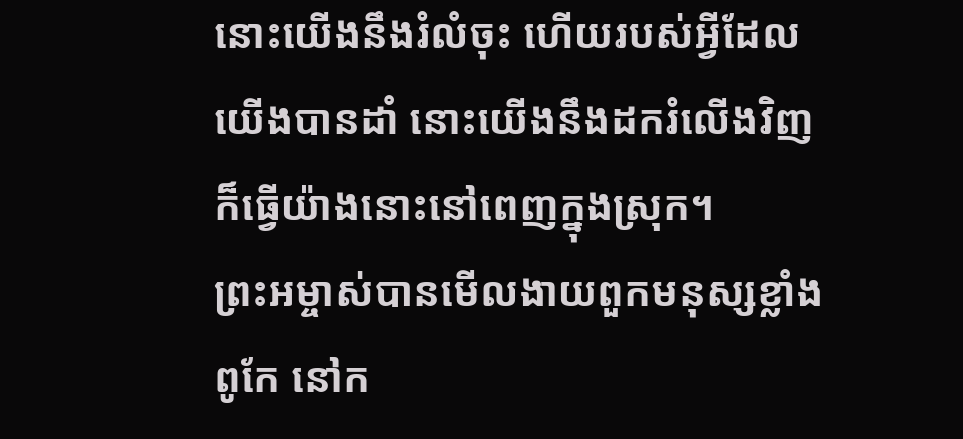នោះយើងនឹងរំលំចុះ ហើយរបស់អ្វីដែលយើងបានដាំ នោះយើងនឹងដករំលើងវិញ ក៏ធ្វើយ៉ាងនោះនៅពេញក្នុងស្រុក។
ព្រះអម្ចាស់បានមើលងាយពួកមនុស្សខ្លាំងពូកែ នៅក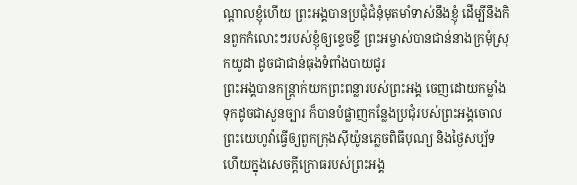ណ្ដាលខ្ញុំហើយ ព្រះអង្គបានប្រជុំជំនុំមុតមាំទាស់នឹងខ្ញុំ ដើម្បីនឹងកិនពួកកំលោះៗរបស់ខ្ញុំឲ្យខ្ទេចខ្ទី ព្រះអម្ចាស់បានជាន់នាងក្រមុំស្រុកយូដា ដូចជាជាន់ធុងទំពាំងបាយជូរ
ព្រះអង្គបានកន្ត្រាក់យកព្រះពន្លារបស់ព្រះអង្គ ចេញដោយកម្លាំង ទុកដូចជាសួនច្បារ ក៏បានបំផ្លាញកន្លែងប្រជុំរបស់ព្រះអង្គចោល ព្រះយេហូវ៉ាធ្វើឲ្យពួកក្រុងស៊ីយ៉ូនភ្លេចពិធីបុណ្យ និងថ្ងៃសប្ប័ទ ហើយក្នុងសេចក្ដីក្រោធរបស់ព្រះអង្គ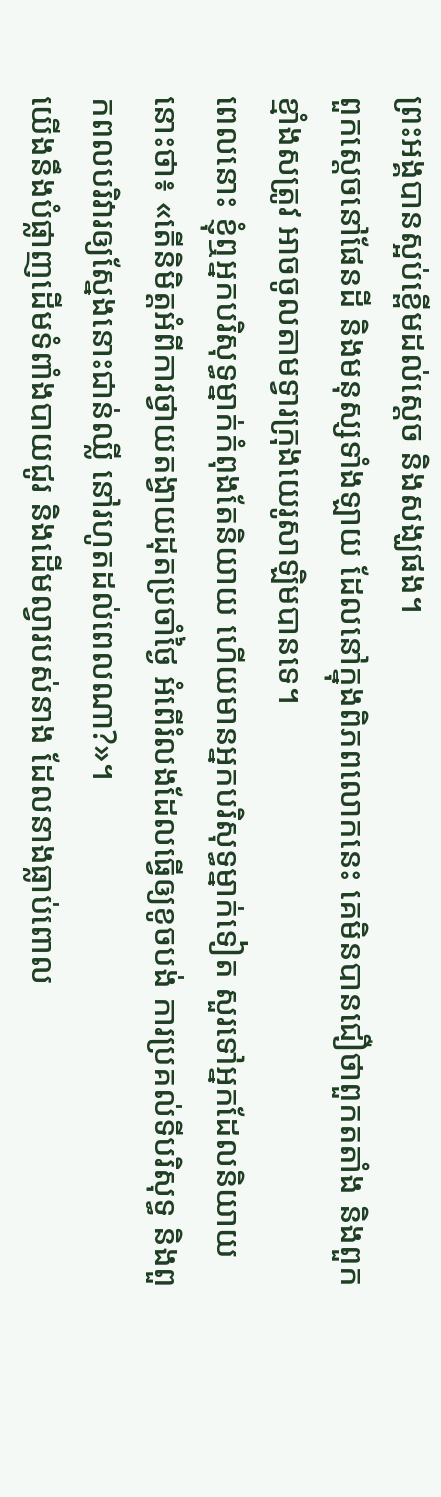ព្រះអង្គបានស្អប់ខ្ពើមដល់ស្តេច និងសង្ឃផង។
ពួកស្តេចនៅផែនដី និងមនុស្សទាំងឡាយ ដែលនៅក្នុងពិភពលោកនេះ គេមិនបានជឿថាពួកតតាំង និងពួកខ្មាំងសត្រូវ អាចចូលតាមទ្វារក្រុងយេរូសាឡិមបានទេ។
ពេលនោះ ខ្ញុំឮអ្នកបរិសុទ្ធម្នាក់កំពុងតែនិយាយ ហើយមានអ្នកបរិសុទ្ធម្នាក់ទៀត សួរទៅអ្នកដែលនិយាយនោះថា៖ «តើនិមិត្តអំពីការថ្វាយតង្វាយដុតប្រចាំថ្ងៃ អំពើរំលងដែលធ្វើឲ្យខូចបង់ ការប្រគល់ទីបរិសុទ្ធ និងពួកពលបរិវារឲ្យស្នែងនោះជាន់ឈ្លី នៅរហូតដល់ពេលណា?»។
យើងនឹងបំផ្លាញដើមទំពាំងបាយជូរ និងដើមល្វារបស់នាង ដែលនាងធ្លាប់ពោល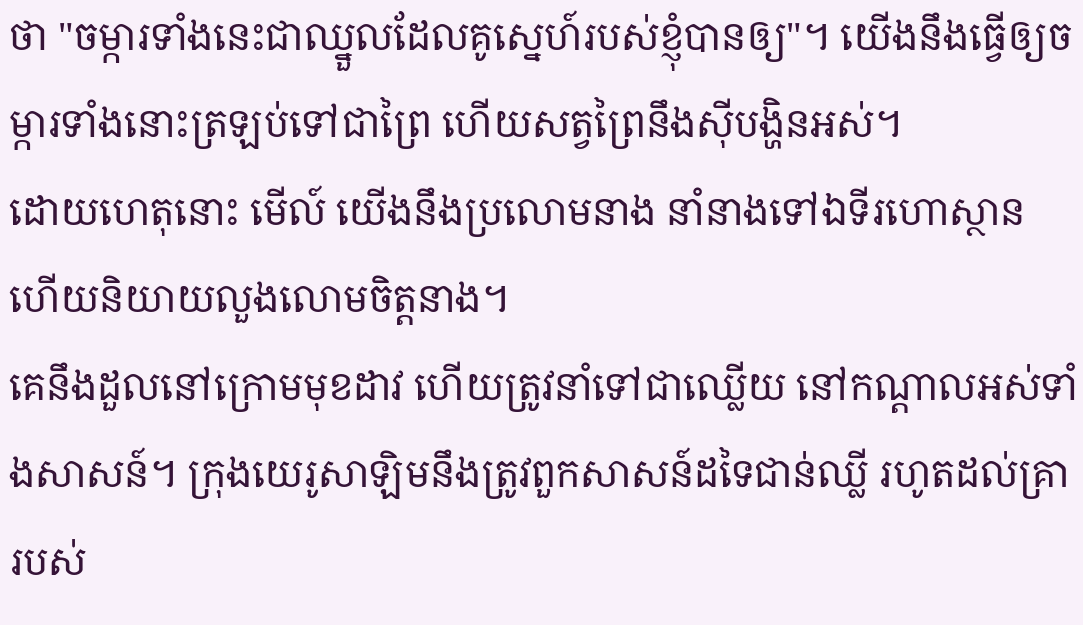ថា "ចម្ការទាំងនេះជាឈ្នួលដែលគូស្នេហ៍របស់ខ្ញុំបានឲ្យ"។ យើងនឹងធ្វើឲ្យចម្ការទាំងនោះត្រឡប់ទៅជាព្រៃ ហើយសត្វព្រៃនឹងស៊ីបង្ហិនអស់។
ដោយហេតុនោះ មើល៍ យើងនឹងប្រលោមនាង នាំនាងទៅឯទីរហោស្ថាន ហើយនិយាយលួងលោមចិត្តនាង។
គេនឹងដួលនៅក្រោមមុខដាវ ហើយត្រូវនាំទៅជាឈ្លើយ នៅកណ្ដាលអស់ទាំងសាសន៍។ ក្រុងយេរូសាឡិមនឹងត្រូវពួកសាសន៍ដទៃជាន់ឈ្លី រហូតដល់គ្រារបស់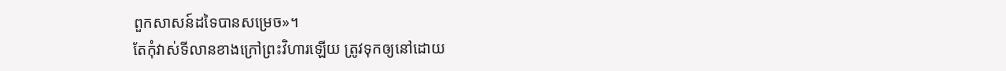ពួកសាសន៍ដទៃបានសម្រេច»។
តែកុំវាស់ទីលានខាងក្រៅព្រះវិហារឡើយ ត្រូវទុកឲ្យនៅដោយ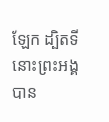ឡែក ដ្បិតទីនោះព្រះអង្គបាន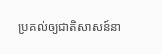ប្រគល់ឲ្យជាតិសាសន៍នា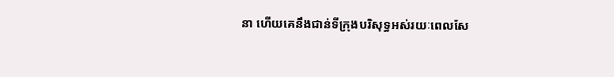នា ហើយគេនឹងជាន់ទីក្រុងបរិសុទ្ធអស់រយៈពេលសែ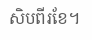សិបពីរខែ។